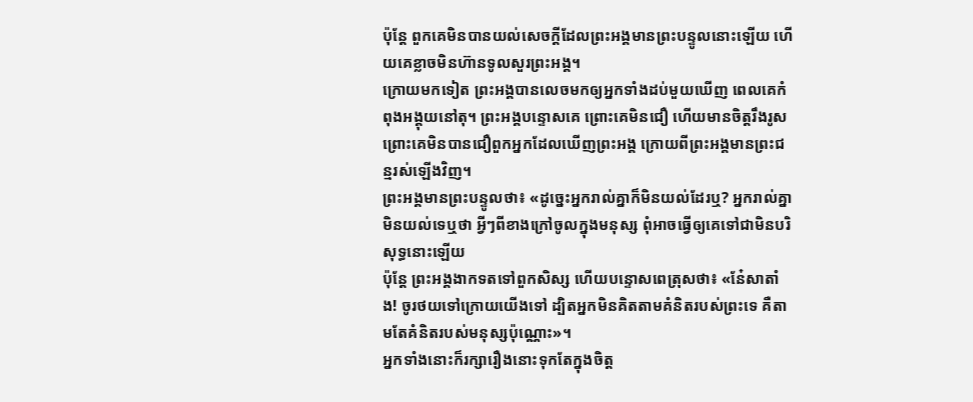ប៉ុន្តែ ពួកគេមិនបានយល់សេចក្តីដែលព្រះអង្គមានព្រះបន្ទូលនោះឡើយ ហើយគេខ្លាចមិនហ៊ានទូលសួរព្រះអង្គ។
ក្រោយមកទៀត ព្រះអង្គបានលេចមកឲ្យអ្នកទាំងដប់មួយឃើញ ពេលគេកំពុងអង្គុយនៅតុ។ ព្រះអង្គបន្ទោសគេ ព្រោះគេមិនជឿ ហើយមានចិត្តរឹងរូស ព្រោះគេមិនបានជឿពួកអ្នកដែលឃើញព្រះអង្គ ក្រោយពីព្រះអង្គមានព្រះជន្មរស់ឡើងវិញ។
ព្រះអង្គមានព្រះបន្ទូលថា៖ «ដូច្នេះអ្នករាល់គ្នាក៏មិនយល់ដែរឬ? អ្នករាល់គ្នាមិនយល់ទេឬថា អ្វីៗពីខាងក្រៅចូលក្នុងមនុស្ស ពុំអាចធ្វើឲ្យគេទៅជាមិនបរិសុទ្ធនោះឡើយ
ប៉ុន្តែ ព្រះអង្គងាកទតទៅពួកសិស្ស ហើយបន្ទោសពេត្រុសថា៖ «នែ៎សាតាំង! ចូរថយទៅក្រោយយើងទៅ ដ្បិតអ្នកមិនគិតតាមគំនិតរបស់ព្រះទេ គឺតាមតែគំនិតរបស់មនុស្សប៉ុណ្ណោះ»។
អ្នកទាំងនោះក៏រក្សារឿងនោះទុកតែក្នុងចិត្ត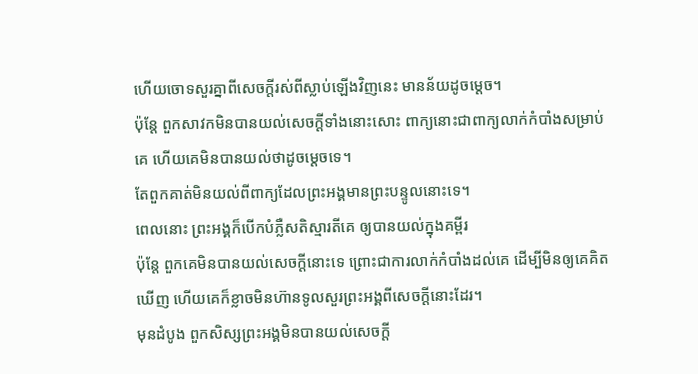ហើយចោទសួរគ្នាពីសេចក្តីរស់ពីស្លាប់ឡើងវិញនេះ មានន័យដូចម្តេច។
ប៉ុន្តែ ពួកសាវកមិនបានយល់សេចក្តីទាំងនោះសោះ ពាក្យនោះជាពាក្យលាក់កំបាំងសម្រាប់គេ ហើយគេមិនបានយល់ថាដូចម្តេចទេ។
តែពួកគាត់មិនយល់ពីពាក្យដែលព្រះអង្គមានព្រះបន្ទូលនោះទេ។
ពេលនោះ ព្រះអង្គក៏បើកបំភ្លឺសតិស្មារតីគេ ឲ្យបានយល់ក្នុងគម្ពីរ
ប៉ុន្តែ ពួកគេមិនបានយល់សេចក្តីនោះទេ ព្រោះជាការលាក់កំបាំងដល់គេ ដើម្បីមិនឲ្យគេគិតឃើញ ហើយគេក៏ខ្លាចមិនហ៊ានទូលសួរព្រះអង្គពីសេចក្តីនោះដែរ។
មុនដំបូង ពួកសិស្សព្រះអង្គមិនបានយល់សេចក្តី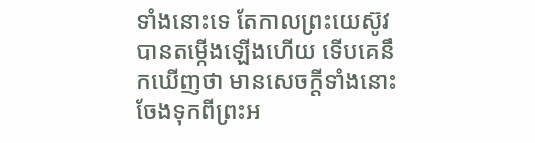ទាំងនោះទេ តែកាលព្រះយេស៊ូវបានតម្កើងឡើងហើយ ទើបគេនឹកឃើញថា មានសេចក្តីទាំងនោះចែងទុកពីព្រះអ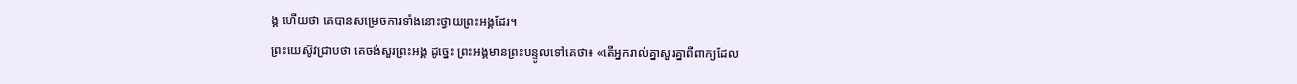ង្គ ហើយថា គេបានសម្រេចការទាំងនោះថ្វាយព្រះអង្គដែរ។
ព្រះយេស៊ូវជ្រាបថា គេចង់សួរព្រះអង្គ ដូច្នេះ ព្រះអង្គមានព្រះបន្ទូលទៅគេថា៖ «តើអ្នករាល់គ្នាសួរគ្នាពីពាក្យដែល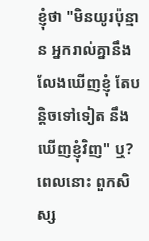ខ្ញុំថា "មិនយូរប៉ុន្មាន អ្នករាល់គ្នានឹងលែងឃើញខ្ញុំ តែបន្តិចទៅទៀត នឹងឃើញខ្ញុំវិញ" ឬ?
ពេលនោះ ពួកសិស្ស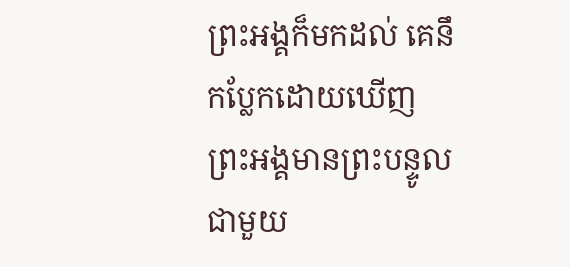ព្រះអង្គក៏មកដល់ គេនឹកប្លែកដោយឃើញព្រះអង្គមានព្រះបន្ទូលជាមួយ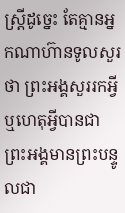ស្ត្រីដូច្នេះ តែគ្មានអ្នកណាហ៊ានទូលសួរថា ព្រះអង្គសួររកអ្វី ឬហេតុអ្វីបានជាព្រះអង្គមានព្រះបន្ទូលជា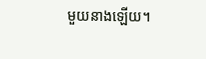មួយនាងឡើយ។